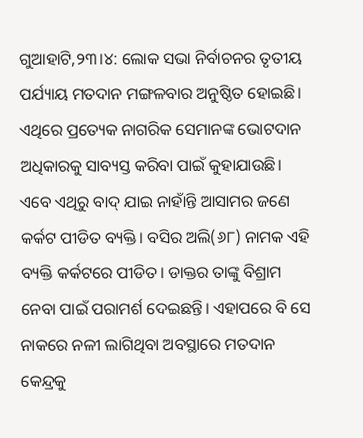ଗୁଆହାଟି,୨୩।୪: ଲୋକ ସଭା ନିର୍ବାଚନର ତୃତୀୟ ପର୍ଯ୍ୟାୟ ମତଦାନ ମଙ୍ଗଳବାର ଅନୁଷ୍ଠିତ ହୋଇଛି। ଏଥିରେ ପ୍ରତ୍ୟେକ ନାଗରିକ ସେମାନଙ୍କ ଭୋଟଦାନ ଅଧିକାରକୁ ସାବ୍ୟସ୍ତ କରିବା ପାଇଁ କୁହାଯାଉଛି। ଏବେ ଏଥିରୁ ବାଦ୍ ଯାଇ ନାହାଁନ୍ତି ଆସାମର ଜଣେ କର୍କଟ ପୀଡିତ ବ୍ୟକ୍ତି। ବସିର ଅଲି(୬୮) ନାମକ ଏହି ବ୍ୟକ୍ତି କର୍କଟରେ ପୀଡିତ। ଡାକ୍ତର ତାଙ୍କୁ ବିଶ୍ରାମ ନେବା ପାଇଁ ପରାମର୍ଶ ଦେଇଛନ୍ତି। ଏହାପରେ ବି ସେ ନାକରେ ନଳୀ ଲାଗିଥିବା ଅବସ୍ଥାରେ ମତଦାନ କେନ୍ଦ୍ରକୁ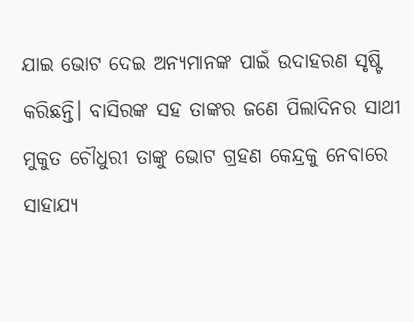ଯାଇ ଭୋଟ ଦେଇ ଅନ୍ୟମାନଙ୍କ ପାଇଁ ଉଦାହରଣ ସୃଷ୍ଟି କରିଛନ୍ତି। ବାସିରଙ୍କ ସହ ତାଙ୍କର ଜଣେ ପିଲାଦିନର ସାଥୀ ମୁକୁତ ଚୌଧୁରୀ ତାଙ୍କୁ ଭୋଟ ଗ୍ରହଣ କେନ୍ଦ୍ରକୁ ନେବାରେ ସାହାଯ୍ୟ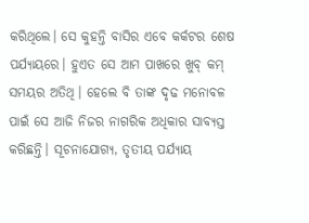କରିଥିଲେ। ସେ କୁହନ୍ତି ବାସିର ଏବେ କର୍କଟର ଶେଷ ପର୍ଯ୍ୟାୟରେ। ହୁଏତ ସେ ଆମ ପାଖରେ ଖୁବ୍ କମ୍ ସମୟର ଅତିଥି। ହେଲେ ବି ତାଙ୍କ ଦୃଢ ମନୋବଳ ପାଇଁ ସେ ଆଜି ନିଜର ନାଗରିକ ଅଧିକାର ସାବ୍ୟସ୍ତ କରିଛନ୍ତି। ସୂଚନାଯୋଗ୍ୟ, ତୃତୀୟ ପର୍ଯ୍ୟାୟ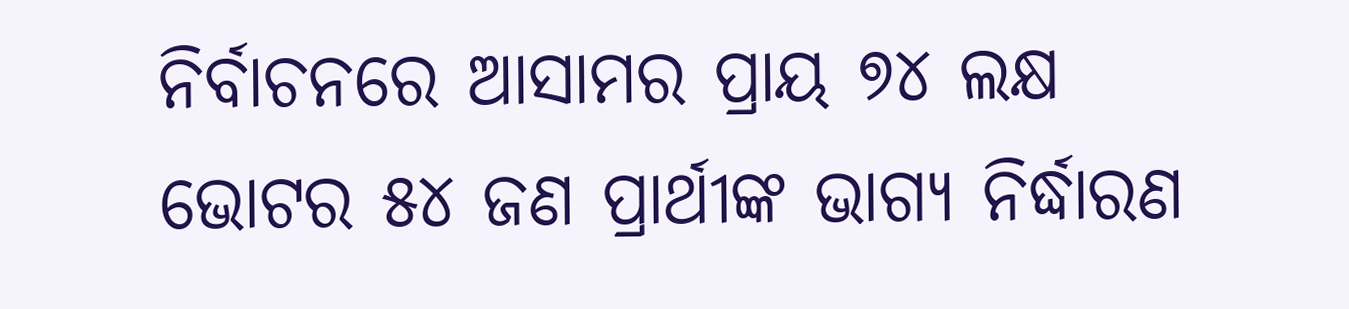ନିର୍ବାଚନରେ ଆସାମର ପ୍ରାୟ ୭୪ ଲକ୍ଷ ଭୋଟର ୫୪ ଜଣ ପ୍ରାର୍ଥୀଙ୍କ ଭାଗ୍ୟ ନିର୍ଦ୍ଧାରଣ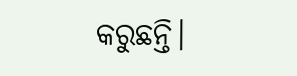କରୁଛନ୍ତି।